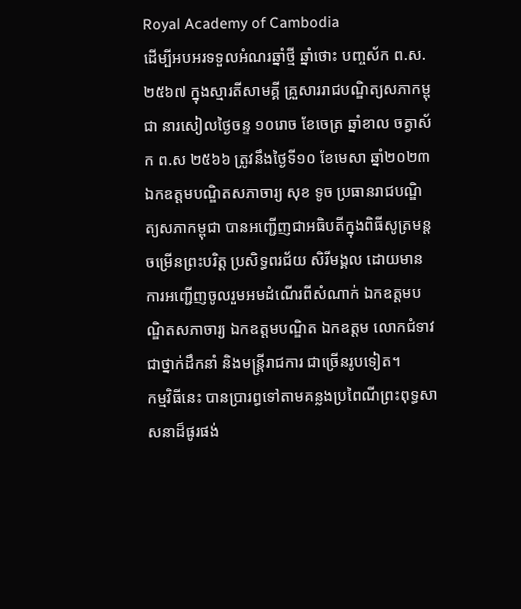Royal Academy of Cambodia
ដើម្បីអបអរទទួលអំណរឆ្នាំថ្មី ឆ្នាំថោះ បញ្ចស័ក ព.ស.២៥៦៧ ក្នុងស្មារតីសាមគ្គី គ្រួសាររាជបណ្ឌិត្យសភាកម្ពុជា នារសៀលថ្ងៃចន្ទ ១០រោច ខែចេត្រ ឆ្នាំខាល ចត្វាស័ក ព.ស ២៥៦៦ ត្រូវនឹងថ្ងៃទី១០ ខែមេសា ឆ្នាំ២០២៣ ឯកឧត្តមបណ្ឌិតសភាចារ្យ សុខ ទូច ប្រធានរាជបណ្ឌិត្យសភាកម្ពុជា បានអញ្ជើញជាអធិបតីក្នុងពិធីសូត្រមន្តចម្រើនព្រះបរិត្ត ប្រសិទ្ធពរជ័យ សិរីមង្គល ដោយមានការអញ្ជើញចូលរួមអមដំណើរពីសំណាក់ ឯកឧត្តមបណ្ឌិតសភាចារ្យ ឯកឧត្តមបណ្ឌិត ឯកឧត្តម លោកជំទាវ ជាថ្នាក់ដឹកនាំ និងមន្ត្រីរាជការ ជាច្រើនរូបទៀត។
កម្មវិធីនេះ បានប្រារព្ធទៅតាមគន្លងប្រពៃណីព្រះពុទ្ធសាសនាដ៏ផូរផង់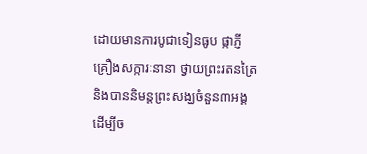ដោយមានការបូជាទៀនធូប ផ្កាភ្ញី គ្រឿងសក្ការៈនានា ថ្វាយព្រះរតនត្រៃ និងបាននិមន្តព្រះសង្ឃចំនួន៣អង្គ ដើម្បីច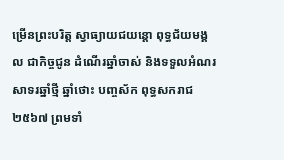ម្រើនព្រះបរិត្ត ស្វាធ្យាយជយន្តោ ពុទ្ធជ័យមង្គល ជាកិច្ចជូន ដំណើរឆ្នាំចាស់ និងទទួលអំណរសាទរឆ្នាំថ្មី ឆ្នាំថោះ បញ្ចស័ក ពុទ្ធសករាជ២៥៦៧ ព្រមទាំ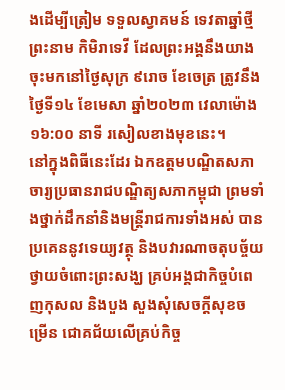ងដើម្បីត្រៀម ទទួលស្វាគមន៍ ទេវតាឆ្នាំថ្មី ព្រះនាម កិមិរាទេវី ដែលព្រះអង្គនឹងយាងចុះមកនៅថ្ងៃសុក្រ ៩រោច ខែចេត្រ ត្រូវនឹងថ្ងៃទី១៤ ខែមេសា ឆ្នាំ២០២៣ វេលាម៉ោង ១៦:០០ នាទី រសៀលខាងមុខនេះ។
នៅក្នុងពិធីនេះដែរ ឯកឧត្តមបណ្ឌិតសភាចារ្យប្រធានរាជបណ្ឌិត្យសភាកម្ពុជា ព្រមទាំងថ្នាក់ដឹកនាំនិងមន្ត្រីរាជការទាំងអស់ បានប្រគេននូវទេយ្យវត្ថុ និងបវារណាចតុបច្ច័យ ថ្វាយចំពោះព្រះសង្ឃ គ្រប់អង្គជាកិច្ចបំពេញកុសល និងបួង សួងសុំសេចក្តីសុខចម្រើន ជោគជ័យលើគ្រប់កិច្ច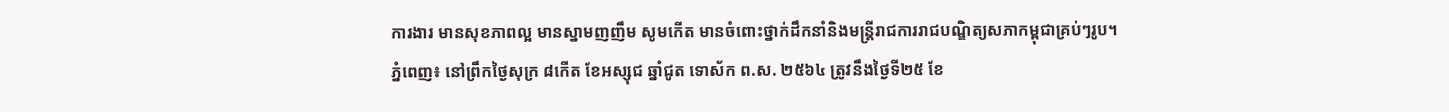ការងារ មានសុខភាពល្អ មានស្នាមញញឹម សូមកើត មានចំពោះថ្នាក់ដឹកនាំនិងមន្ត្រីរាជការរាជបណ្ឌិត្យសភាកម្ពុជាគ្រប់ៗរូប។
ភ្នំពេញ៖ នៅព្រឹកថ្ងៃសុក្រ ៨កើត ខែអស្សុជ ឆ្នាំជូត ទោស័ក ព.ស. ២៥៦៤ ត្រូវនឹងថ្ងៃទី២៥ ខែ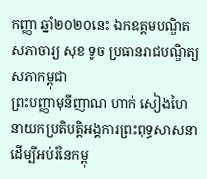កញ្ញា ឆ្នាំ២០២០នេះ ឯកឧត្ដមបណ្ឌិតសភាចារ្យ សុខ ទូច ប្រធានរាជបណ្ឌិត្យសភាកម្ពុជា
ព្រះបញ្ញាមុនីញាណ ហាក់ សៀងហៃ នាយកប្រតិបត្តិអង្គការព្រះពុទ្ធសាសនាដើម្បីអប់រំនៃកម្ពុ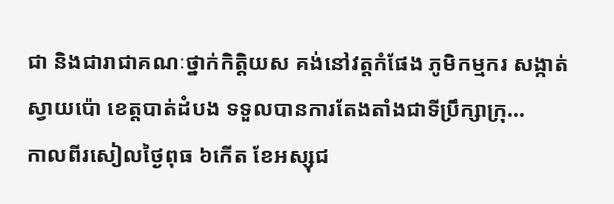ជា និងជារាជាគណៈថ្នាក់កិត្តិយស គង់នៅវត្តកំផែង ភូមិកម្មករ សង្កាត់ស្វាយប៉ោ ខេត្តបាត់ដំបង ទទួលបានការតែងតាំងជាទីប្រឹក្សាក្រុ...
កាលពីរសៀលថ្ងៃពុធ ៦កើត ខែអស្សុជ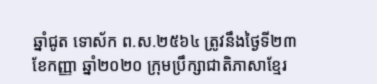ឆ្នាំជូត ទោស័ក ព.ស.២៥៦៤ ត្រូវនឹងថ្ងៃទី២៣ ខែកញ្ញា ឆ្នាំ២០២០ ក្រុមប្រឹក្សាជាតិភាសាខ្មែរ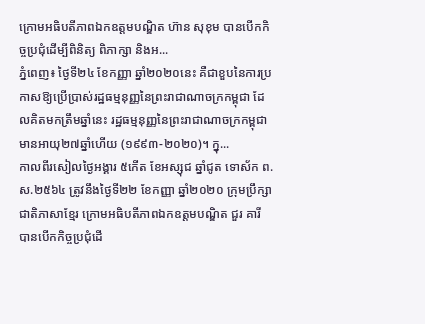ក្រោមអធិបតីភាពឯកឧត្តមបណ្ឌិត ហ៊ាន សុខុម បានបើកកិច្ចប្រជុំដើម្បីពិនិត្យ ពិភាក្សា និងអ...
ភ្នំពេញ៖ ថ្ងៃទី២៤ ខែកញ្ញា ឆ្នាំ២០២០នេះ គឺជាខួបនៃការប្រកាសឱ្យប្រើប្រាស់រដ្ឋធម្មនុញ្ញនៃព្រះរាជាណាចក្រកម្ពុជា ដែលគិតមកត្រឹមឆ្នាំនេះ រដ្ឋធម្មនុញ្ញនៃព្រះរាជាណាចក្រកម្ពុជាមានអាយុ២៧ឆ្នាំហើយ (១៩៩៣-២០២០)។ ក្នុ...
កាលពីរសៀលថ្ងៃអង្គារ ៥កើត ខែអស្សុជ ឆ្នាំជូត ទោស័ក ព.ស.២៥៦៤ ត្រូវនឹងថ្ងៃទី២២ ខែកញ្ញា ឆ្នាំ២០២០ ក្រុមប្រឹក្សាជាតិភាសាខ្មែរ ក្រោមអធិបតីភាពឯកឧត្តមបណ្ឌិត ជួរ គារី បានបើកកិច្ចប្រជុំដើ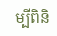ម្បីពិនិ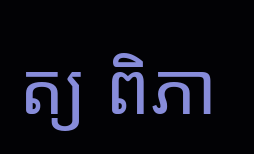ត្យ ពិភា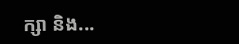ក្សា និង...